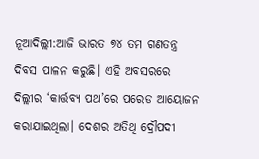ନୂଆଦିଲ୍ଲୀ:ଆଜି ଭାରତ ୭୪ ତମ ଗଣତନ୍ତ୍ର ଦିବସ ପାଳନ କରୁଛି। ଏହି ଅବସରରେ ଦିଲ୍ଲୀର ‘କାର୍ତ୍ତବ୍ୟ ପଥ’ରେ ପରେଡ ଆୟୋଜନ କରାଯାଇଥିଲା। ଦେଶର ଅତିଥି ଦ୍ରୌପଦୀ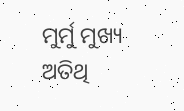ମୁର୍ମୁ ମୁଖ୍ୟ ଅତିଥି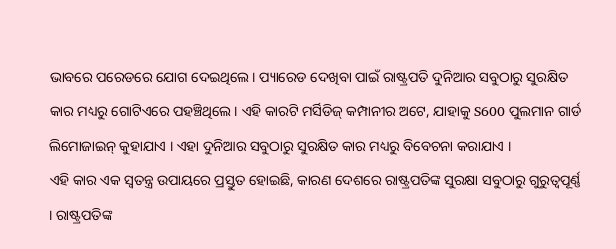ଭାବରେ ପରେଡରେ ଯୋଗ ଦେଇଥିଲେ। ପ୍ୟାରେଡ ଦେଖିବା ପାଇଁ ରାଷ୍ଟ୍ରପତି ଦୁନିଆର ସବୁଠାରୁ ସୁରକ୍ଷିତ କାର ମଧ୍ୟରୁ ଗୋଟିଏରେ ପହଞ୍ଚିଥିଲେ। ଏହି କାରଟି ମର୍ସିଡିଜ୍ କମ୍ପାନୀର ଅଟେ, ଯାହାକୁ S600 ପୁଲମାନ ଗାର୍ଡ ଲିମୋଜାଇନ୍ କୁହାଯାଏ । ଏହା ଦୁନିଆର ସବୁଠାରୁ ସୁରକ୍ଷିତ କାର ମଧ୍ୟରୁ ବିବେଚନା କରାଯାଏ ।
ଏହି କାର ଏକ ସ୍ୱତନ୍ତ୍ର ଉପାୟରେ ପ୍ରସ୍ତୁତ ହୋଇଛି, କାରଣ ଦେଶରେ ରାଷ୍ଟ୍ରପତିଙ୍କ ସୁରକ୍ଷା ସବୁଠାରୁ ଗୁରୁତ୍ୱପୂର୍ଣ୍ଣ । ରାଷ୍ଟ୍ରପତିଙ୍କ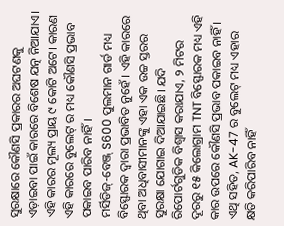ସୁରକ୍ଷାରେ କୌଣସି ପ୍ରକାରର ଅଘଟଣକୁ ଏଡ଼ାଇବା ପାଇଁ କାରରେ ବିଶେଷ ଯତ୍ନ ନିଆଯାଏ। ଏହି କାରର ମୂଲ୍ୟ ପ୍ରାୟ ୯ କୋଟି ଅଟେ। କାରଣ ଏହି କାରରେ ବୁଲେଟ୍ ର ମଧ୍ୟ କୌଣସି ପ୍ରଭାବ ପକାଇବ ପାରିବ ନାହିଁ।
ମର୍ସିଡିଜ୍-ବେଞ୍ଜ୍ S600 ପୁଲମାନ ଗାର୍ଡ ମଧ୍ୟ ବିସ୍ଫୋରକ ଦ୍ୱାରା ପ୍ରଭାବିତ ନୁହେଁ । ଏହି କାରରେ ଥିବା ଅଧିବାସୀମାନଙ୍କୁ ଏହା ଏକ ଉଚ୍ଚ ସ୍ତରର ସୁରକ୍ଷା ଯୋଗାଇ ଦିଆଯାଇଛି। ଯଦି ରିପୋର୍ଟଗୁଡିକ ବିଶ୍ୱାସ କରାଯାଏ, ୨ ମିଟର ଦୂରରୁ ୧୫ କିଲୋଗ୍ରାମ TNT ବିସ୍ଫୋରକ ମଧ୍ୟ ଏହି କାର ଉପରେ କୌଣସି ପ୍ରଭାବ ପକାଇବ ନାହିଁ । ଏଥି ସହିତ, AK-47 ର ବୁଲେଟ୍ ମଧ୍ୟ ଏହାର କ୍ଷତି କରିପାରିବ ନାହିଁ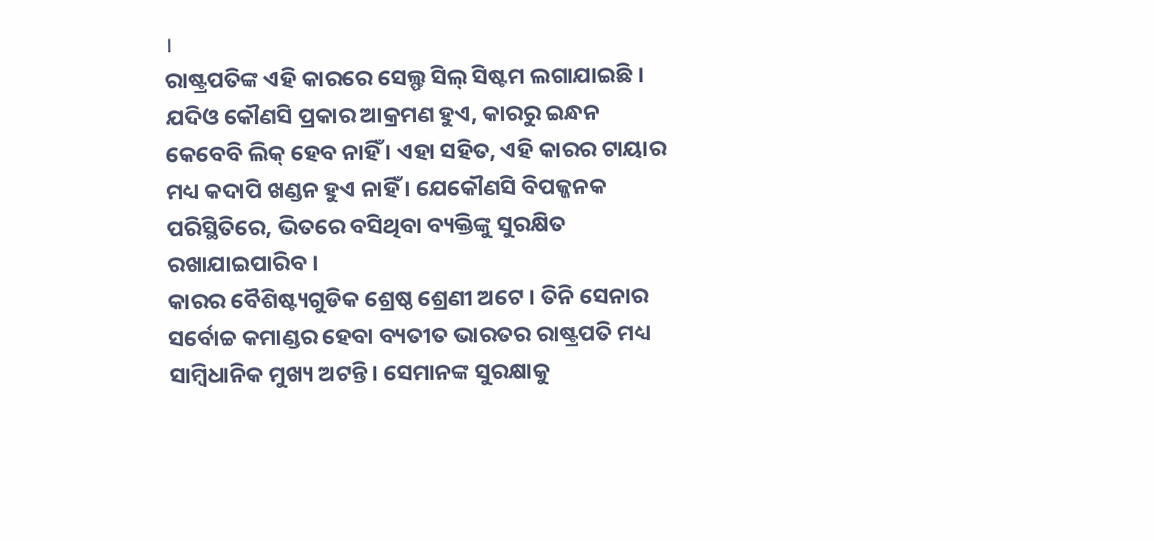।
ରାଷ୍ଟ୍ରପତିଙ୍କ ଏହି କାରରେ ସେଲ୍ଫ ସିଲ୍ ସିଷ୍ଟମ ଲଗାଯାଇଛି । ଯଦିଓ କୌଣସି ପ୍ରକାର ଆକ୍ରମଣ ହୁଏ, କାରରୁ ଇନ୍ଧନ କେବେବି ଲିକ୍ ହେବ ନାହିଁ । ଏହା ସହିତ, ଏହି କାରର ଟାୟାର ମଧ୍ୟ କଦାପି ଖଣ୍ଡନ ହୁଏ ନାହିଁ । ଯେକୌଣସି ବିପଜ୍ଜନକ ପରିସ୍ଥିତିରେ, ଭିତରେ ବସିଥିବା ବ୍ୟକ୍ତିଙ୍କୁ ସୁରକ୍ଷିତ ରଖାଯାଇପାରିବ ।
କାରର ବୈଶିଷ୍ଟ୍ୟଗୁଡିକ ଶ୍ରେଷ୍ଠ ଶ୍ରେଣୀ ଅଟେ । ତିନି ସେନାର ସର୍ବୋଚ୍ଚ କମାଣ୍ଡର ହେବା ବ୍ୟତୀତ ଭାରତର ରାଷ୍ଟ୍ରପତି ମଧ୍ୟ ସାମ୍ବିଧାନିକ ମୁଖ୍ୟ ଅଟନ୍ତି। ସେମାନଙ୍କ ସୁରକ୍ଷାକୁ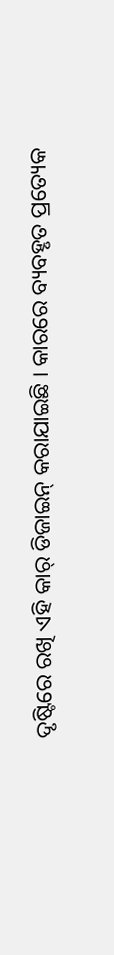ଦୃଷ୍ଟିରେ ରଖି ଏହି କାର୍ ଡିଜାଇନ୍ କରାଯାଇଛି । କାରରେ ବ୍ୟବହୃତ ପ୍ରତ୍ୟେକ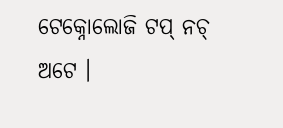ଟେକ୍ନୋଲୋଜି ଟପ୍ ନଚ୍ ଅଟେ ।